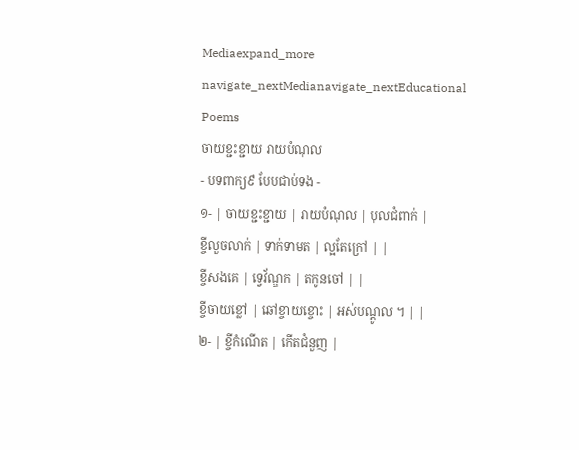Mediaexpand_more
navigate_nextMedianavigate_nextEducational Poems
ចាយខ្ជះខ្ជាយ រាយបំណុល
- បទពាក្យ៩ បែបជាប់ទង -
១- | ចាយខ្ជះខ្ជាយ | រាយបំណុល | បុលជំពាក់ |
ខ្ចីលួចលាក់ | ទាក់ទាមត | ល្អតែក្រៅ | |
ខ្ចីសងគេ | ទ្វេវ័ណ្ឌក | តកូនចៅ | |
ខ្ចីចាយខ្លៅ | ឆៅខ្ចាយខ្ចោះ | អស់បណ្តូល ។ | |
២- | ខ្ចីកំណើត | កើតជំនួញ |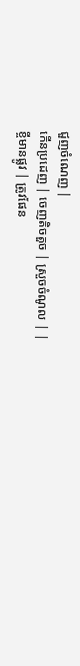ជួញចំណេញ |
កើនប្រដេញ | ចេញតិចតួច | ស្រួចចំណូល | |
ខ្ចីមានផ្លូវ | ត្រូវផែន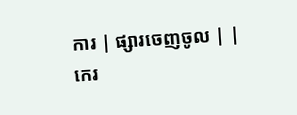ការ | ផ្សារចេញចូល | |
កេរ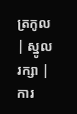ត្រកូល | ស្នូលរក្សា | ការ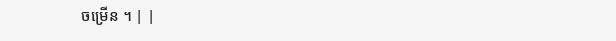ចម្រើន ។ | |